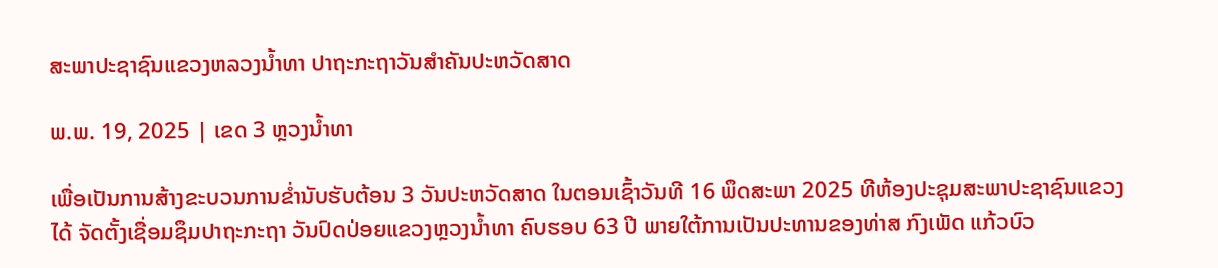ສະພາປະຊາຊົນແຂວງຫລວງນ້ຳທາ ປາຖະກະຖາວັນສຳຄັນປະຫວັດສາດ

ພ.ພ. 19, 2025 | ເຂດ 3 ຫຼວງນ້ຳທາ

ເພື່ອເປັນການສ້າງຂະບວນການຂ່ຳນັບຮັບຕ້ອນ 3 ວັນປະຫວັດສາດ ໃນຕອນເຊົ້າວັນທີ 16 ພຶດສະພາ 2025 ທີຫ້ອງປະຊຸມສະພາປະຊາຊົນແຂວງ ໄດ້ ຈັດຕັ້ງເຊື່ອມຊຶມປາຖະກະຖາ ວັນປົດປ່ອຍແຂວງຫຼວງນ້ຳທາ ຄົບຮອບ 63 ປີ ພາຍໃຕ້ການເປັນປະທານຂອງທ່າສ ກົງເພັດ ແກ້ວບົວ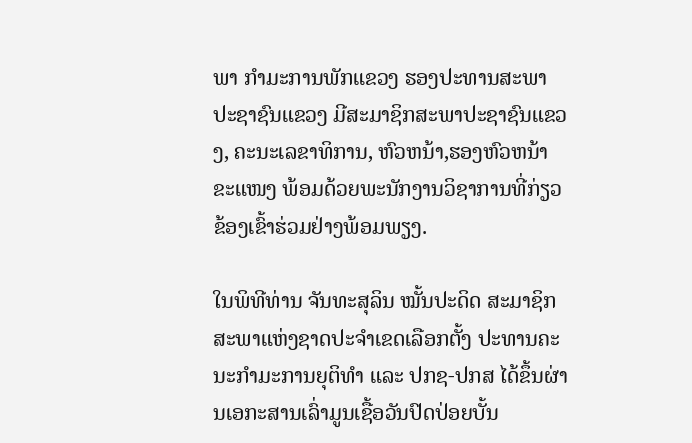ພາ ກຳມະການພັກແຂວງ ຮອງປະທານສະພາປະຊາຊົນແຂວງ ມີສະມາຊິກສະພາປະຊາຊົນແຂວງ, ຄະນະເລຂາທິການ, ຫົວຫນ້າ,ຮອງຫົວຫນ້າຂະແໜງ ພ້ອມດ້ວຍພະນັກງານວິຊາການທີ່ກ່ຽວຂ້ອງເຂົ້າຮ່ວມຢ່າງພ້ອມພຽງ.

ໃນພິທີທ່ານ ຈັນທະສຸລິນ ໝັ້ນປະດິດ ສະມາຊິກສະພາແຫ່ງຊາດປະຈຳເຂດເລືອກຕັ້ງ ປະທານຄະນະກຳມະການຍຸຕິທໍາ ແລະ ປກຊ-ປກສ ໄດ້ຂຶ້ນຜ່ານເອກະສານເລົ່າມູນເຊື້ອວັນປົດປ່ອຍບັ້ນ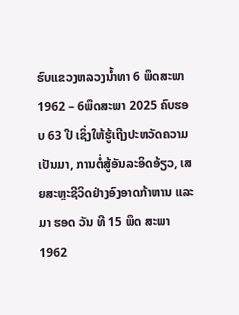ຮົບແຂວງຫລວງນ້ຳທາ 6 ພຶດສະພາ 1962 – 6ພຶດສະພາ 2025 ຄົບຮອບ 63 ປີ ເຊິ່ງໃຫ້ຮູ້ເຖີງປະຫວັດຄວາມເປັນມາ, ການຕໍ່ສູ້ອັນລະອິດອ້ຽວ, ເສຍສະຫຼະຊີວິດຢ່າງອົງອາດກ້າຫານ ແລະ ມາ ຮອດ ວັນ ທີ 15 ພຶດ ສະພາ 1962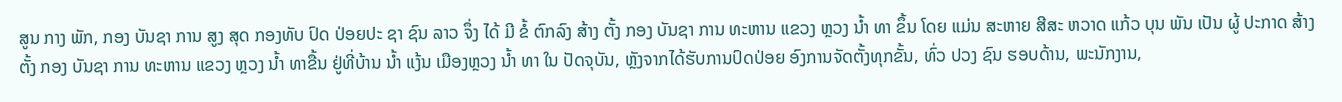ສູນ ກາງ ພັກ, ກອງ ບັນຊາ ການ ສູງ ສຸດ ກອງທັບ ປົດ ປ່ອຍປະ ຊາ ຊົນ ລາວ ຈຶ່ງ ໄດ້ ມີ ຂໍ້ ຕົກລົງ ສ້າງ ຕັ້ງ ກອງ ບັນຊາ ການ ທະຫານ ແຂວງ ຫຼວງ ນໍ້າ ທາ ຂຶ້ນ ໂດຍ ແມ່ນ ສະຫາຍ ສີສະ ຫວາດ ແກ້ວ ບຸນ ພັນ ເປັນ ຜູ້ ປະກາດ ສ້າງ ຕັ້ງ ກອງ ບັນຊາ ການ ທະຫານ ແຂວງ ຫຼວງ ນໍ້າ ທາຂື້ນ ຢູ່ທີ່ບ້ານ ນໍ້າ ແງ້ນ ເມືອງຫຼວງ ນໍ້າ ທາ ໃນ ປັດຈຸບັນ, ຫຼັງຈາກໄດ້ຮັບການປົດປ່ອຍ ອົງການຈັດຕັ້ງທຸກຂັ້ນ, ທົ່ວ ປວງ ຊົນ ຮອບດ້ານ, ພະນັກງານ,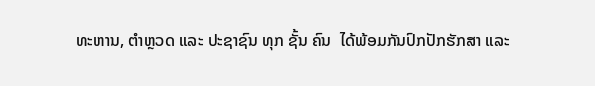ທະຫານ, ຕໍາຫຼວດ ແລະ ປະຊາຊົນ ທຸກ ຊັ້ນ ຄົນ  ໄດ້ພ້ອມກັນປົກປັກຮັກສາ ແລະ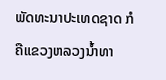ພັດທະນາປະເທດຊາດ ກໍຄືແຂວງຫລວງນ້ຳທາ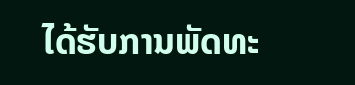ໄດ້ຮັບການພັດທະ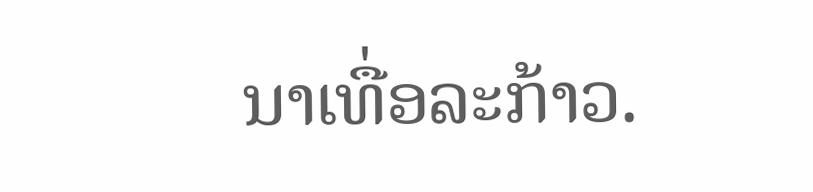ນາເທື່ອລະກ້າວ.